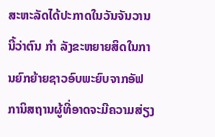ສະຫະລັດໄດ້ປະກາດໃນວັນຈັນວານນີ້ວ່າຕົນ ກຳ ລັງຂະຫຍາຍສິດໃນການຍົກຍ້າຍຊາວອົບພະຍົບຈາກອັຟການິສຖານຜູ້ທີ່ອາດຈະມີຄວາມສ່ຽງ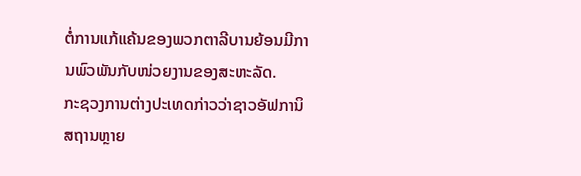ຕໍ່ການແກ້ແຄ້ນຂອງພວກຕາລີບານຍ້ອນມີການພົວພັນກັບໜ່ວຍງານຂອງສະຫະລັດ.
ກະຊວງການຕ່າງປະເທດກ່າວວ່າຊາວອັຟການິສຖານຫຼາຍ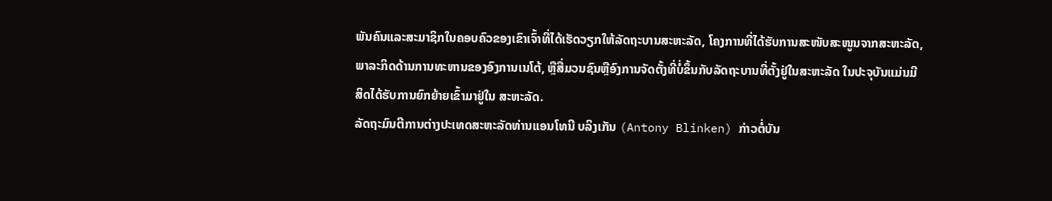ພັນຄົນແລະສະມາຊິກໃນຄອບຄົວຂອງເຂົາເຈົ້າທີ່ໄດ້ເຮັດວຽກໃຫ້ລັດຖະບານສະຫະລັດ, ໂຄງການທີ່ໄດ້ຮັບການສະໜັບສະໜູນຈາກສະຫະລັດ, ພາລະກິດດ້ານການທະຫານຂອງອົງການເນໂຕ້, ຫຼືສື່ມວນຊົນຫຼືອົງການຈັດຕັ້ງທີ່ບໍ່ຂຶ້ນກັບລັດຖະບານທີ່ຕັ້ງຢູ່ໃນສະຫະລັດ ໃນປະຈຸບັນແມ່ນມີສິດໄດ້ຮັບການຍົກຍ້າຍເຂົ້າມາຢູ່ໃນ ສະຫະລັດ.
ລັດຖະມົນຕີການຕ່າງປະເທດສະຫະລັດທ່ານແອນໂທນີ ບລິງເກັນ (Antony Blinken) ກ່າວຕໍ່ບັນ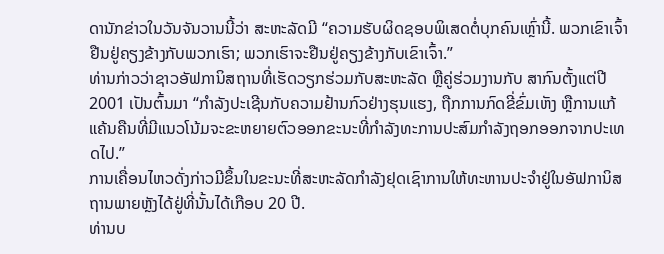ດານັກຂ່າວໃນວັນຈັນວານນີ້ວ່າ ສະຫະລັດມີ “ຄວາມຮັບຜິດຊອບພິເສດຕໍ່ບຸກຄົນເຫຼົ່ານີ້. ພວກເຂົາເຈົ້າຢືນຢູ່ຄຽງຂ້າງກັບພວກເຮົາ; ພວກເຮົາຈະຢືນຢູ່ຄຽງຂ້າງກັບເຂົາເຈົ້າ.”
ທ່ານກ່າວວ່າຊາວອັຟການິສຖານທີ່ເຮັດວຽກຮ່ວມກັບສະຫະລັດ ຫຼືຄູ່ຮ່ວມງານກັບ ສາກົນຕັ້ງແຕ່ປີ 2001 ເປັນຕົ້ນມາ “ກຳລັງປະເຊີນກັບຄວາມຢ້ານກົວຢ່າງຮຸນແຮງ, ຖືກການກົດຂີ່ຂົ່ມເຫັງ ຫຼືການແກ້ແຄ້ນຄືນທີ່ມີແນວໂນ້ມຈະຂະຫຍາຍຕົວອອກຂະນະທີ່ກຳລັງທະການປະສົມກໍາລັງຖອກອອກຈາກປະເທດໄປ.”
ການເຄື່ອນໄຫວດັ່ງກ່າວມີຂຶ້ນໃນຂະນະທີ່ສະຫະລັດກໍາລັງຢຸດເຊົາການໃຫ້ທະຫານປະຈໍາຢູ່ໃນອັຟການິສຖານພາຍຫຼັງໄດ້ຢູ່ທີ່ນັ້ນໄດ້ເກືອບ 20 ປີ.
ທ່ານບ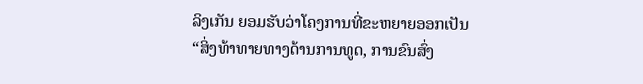ລິງເກັນ ຍອມຮັບວ່າໂຄງການທີ່ຂະຫຍາຍອອກເປັນ “ສິ່ງທ້າທາຍທາງດ້ານການທູດ, ການຂົນສົ່ງ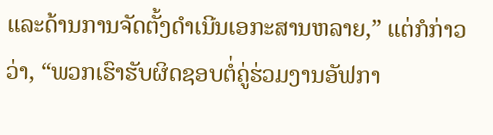ແລະດ້ານການຈັດຕັ້ງດໍາເນີນເອກະສານຫລາຍ,” ແຕ່ກໍກ່າວວ່າ, “ພວກເຮົາຮັບຜິດຊອບຕໍ່ຄູ່ຮ່ວມງານອັຟກາ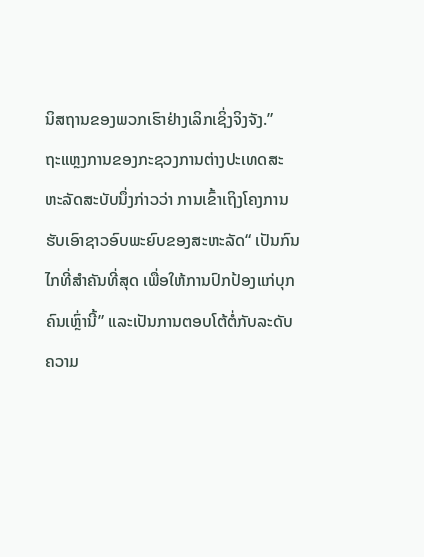ນິສຖານຂອງພວກເຮົາຢ່າງເລິກເຊິ່ງຈິງຈັງ.”
ຖະແຫຼງການຂອງກະຊວງການຕ່າງປະເທດສະຫະລັດສະບັບນຶ່ງກ່າວວ່າ ການເຂົ້າເຖິງໂຄງການຮັບເອົາຊາວອົບພະຍົບຂອງສະຫະລັດ“ ເປັນກົນໄກທີ່ສຳຄັນທີ່ສຸດ ເພື່ອໃຫ້ການປົກປ້ອງແກ່ບຸກຄົນເຫຼົ່ານີ້” ແລະເປັນການຕອບໂຕ້ຕໍ່ກັບລະດັບຄວາມ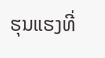ຮຸນແຮງທີ່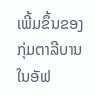ເພີ້ມຂຶ້ນຂອງກຸ່ມຕາລີບານໃນອັຟ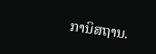ການິສຖານ.